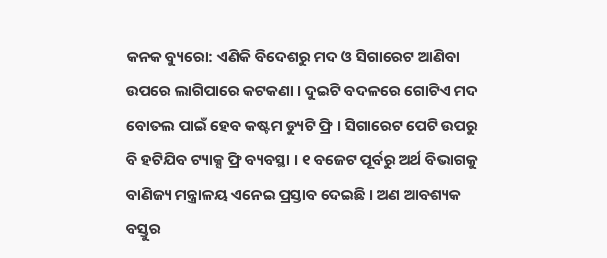କନକ ବ୍ୟୁରୋ: ଏଣିକି ବିଦେଶରୁ ମଦ ଓ ସିଗାରେଟ ଆଣିବା ଉପରେ ଲାଗିପାରେ କଟକଣା । ଦୁଇଟି ବଦଳରେ ଗୋଟିଏ ମଦ ବୋତଲ ପାଇଁ ହେବ କଷ୍ଟମ ଡ୍ୟୁଟି ଫ୍ରି । ସିଗାରେଟ ପେଟି ଉପରୁ ବି ହଟିଯିବ ଟ୍ୟାକ୍ସ ଫ୍ରି ବ୍ୟବସ୍ଥା । ୧ ବଜେଟ ପୂର୍ବରୁ ଅର୍ଥ ବିଭାଗକୁ ବାଣିଜ୍ୟ ମନ୍ତ୍ରାଳୟ ଏନେଇ ପ୍ରସ୍ତାବ ଦେଇଛି । ଅଣ ଆବଶ୍ୟକ ବସ୍ତୁର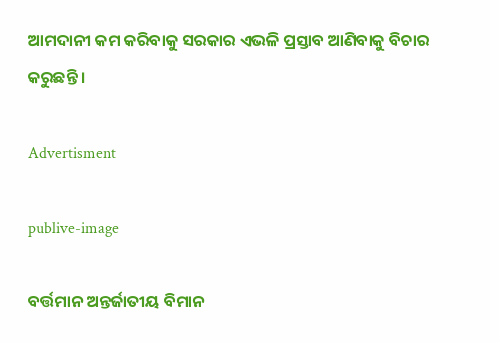ଆମଦାନୀ କମ କରିବାକୁ ସରକାର ଏଭଳି ପ୍ରସ୍ତାବ ଆଣିବାକୁ ବିଚାର କରୁଛନ୍ତି ।

Advertisment

publive-image

ବର୍ତ୍ତମାନ ଅନ୍ତର୍ଜାତୀୟ ବିମାନ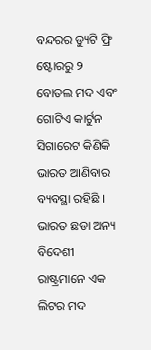ବନ୍ଦରର ଡ୍ୟୁଟି ଫ୍ରି ଷ୍ଟୋରରୁ ୨ ବୋତଲ ମଦ ଏବଂ ଗୋଟିଏ କାର୍ଟୁନ ସିଗାରେଟ କିଣିକି ଭାରତ ଆଣିବାର ବ୍ୟବସ୍ଥା ରହିଛି । ଭାରତ ଛଡା ଅନ୍ୟ ବିଦେଶୀ ରାଷ୍ଟ୍ରମାନେ ଏକ ଲିଟର ମଦ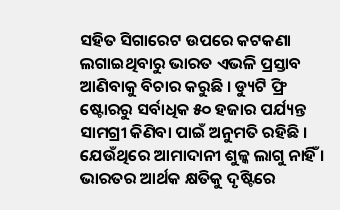ସହିତ ସିଗାରେଟ ଉପରେ କଟକଣା ଲଗାଇଥିବାରୁ ଭାରତ ଏଭଳି ପ୍ରସ୍ତାବ ଆଣିବାକୁ ବିଚାର କରୁଛି । ଡ୍ୟୁଟି ଫ୍ରି ଷ୍ଟୋରରୁ ସର୍ବାଧିକ ୫୦ ହଜାର ପର୍ଯ୍ୟନ୍ତ ସାମଗ୍ରୀ କିଣିବା ପାଇଁ ଅନୁମତି ରହିଛି । ଯେଉଁଥିରେ ଆମାଦାନୀ ଶୁଳ୍କ ଲାଗୁ ନାହିଁ । ଭାରତର ଆର୍ଥକ କ୍ଷତିକୁ ଦୃଷ୍ଟିରେ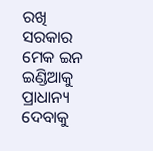ରଖି ସରକାର ମେକ ଇନ ଇଣ୍ଡିଆକୁ ପ୍ରାଧାନ୍ୟ ଦେବାକୁ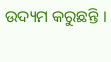ଉଦ୍ୟମ କରୁଛନ୍ତି ।